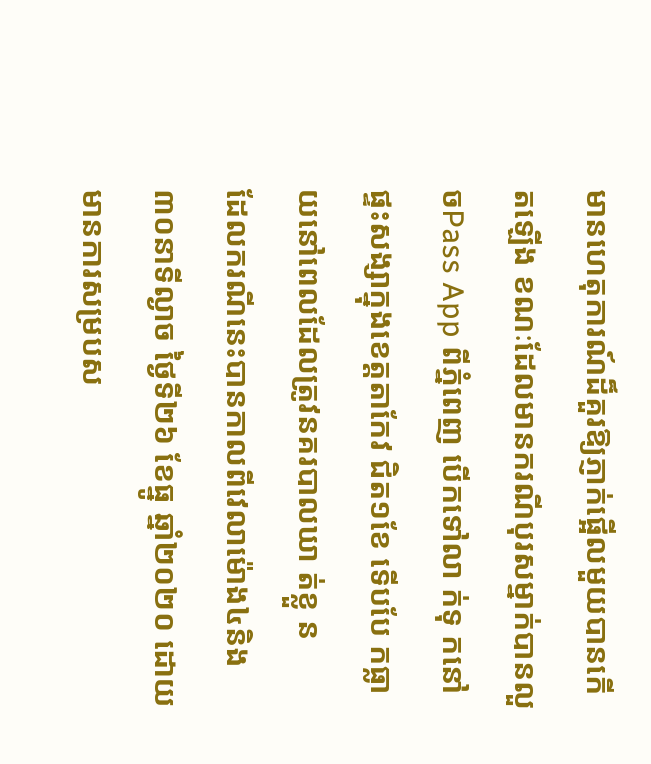មានហេតុការណ៍ដ៏គួរឱ្យភ្ញាក់ផ្អើលមួយបានកើតឡើង ខណៈដែលមានករណីបុរសម្នាក់បានលួ ចPass App ពីភ្នំពេញ បើកទៅលា ក់ទុ កនៅផ្ទះសង្សាក្នុងខេត្តតាកែវ ជិត១ខែ ទើបបែ កធ្លា យនៅពេលដែលត្រូវនគរបាលឃា ត់ខ្លួ ន
ដែលករណីនេះបានកាលពីវេលាម៉ោង៤និង៣០នាទីល្ងាច ថ្ងៃទី២៦ ខែធ្នូ ឆ្នាំ២០២០ ដោយមានការសម្របស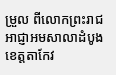ម្រួល ពីលោកព្រះរាជអាជ្ញាអមសាលាដំបូងខេត្តតាកែវ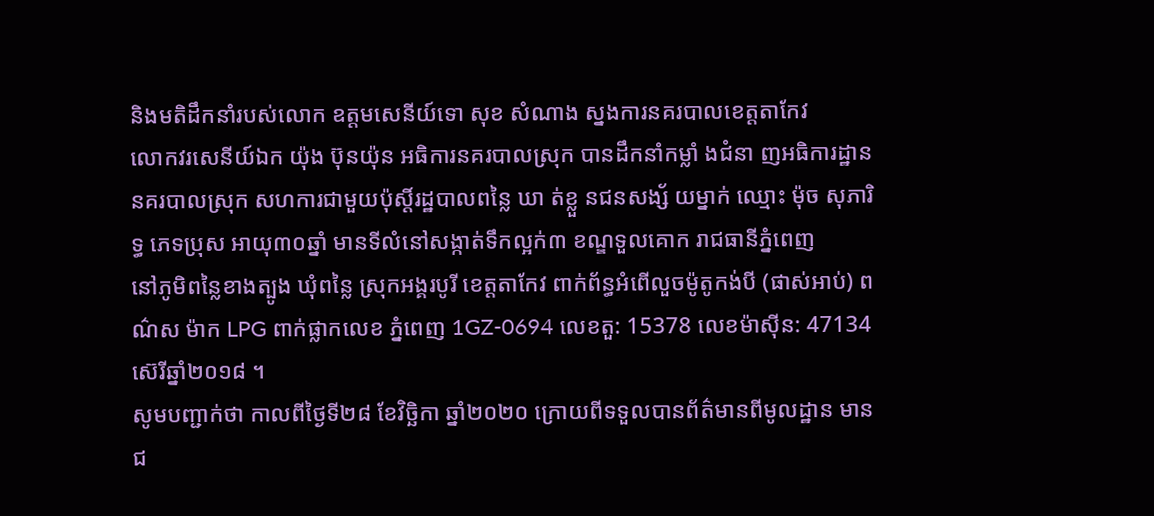និងមតិដឹកនាំរបស់លោក ឧត្តមសេនីយ៍ទោ សុខ សំណាង ស្នងការនគរបាលខេត្តតាកែវ
លោកវរសេនីយ៍ឯក យ៉ុង ប៊ុនយ៉ុន អធិការនគរបាលស្រុក បានដឹកនាំកម្លាំ ងជំនា ញអធិការដ្ឋាននគរបាលស្រុក សហការជាមួយប៉ុស្តិ៍រដ្ឋបាលពន្លៃ ឃា ត់ខ្លួ នជនសង្ស័ យម្នាក់ ឈ្មោះ ម៉ុច សុភារិទ្ធ ភេទប្រុស អាយុ៣០ឆ្នាំ មានទីលំនៅសង្កាត់ទឹកល្អក់៣ ខណ្ឌទួលគោក រាជធានីភ្នំពេញ
នៅភូមិពន្លៃខាងត្បូង ឃុំពន្លៃ ស្រុកអង្គរបូរី ខេត្តតាកែវ ពាក់ព័ន្ធអំពើលួចម៉ូតូកង់បី (ផាស់អាប់) ពណ៌ស ម៉ាក LPG ពាក់ផ្លាកលេខ ភ្នំពេញ 1GZ-0694 លេខតួ: 15378 លេខម៉ាស៊ីន: 47134 ស៊េរីឆ្នាំ២០១៨ ។
សូមបញ្ជាក់ថា កាលពីថ្ងៃទី២៨ ខែវិច្ឆិកា ឆ្នាំ២០២០ ក្រោយពីទទួលបានព័ត៌មានពីមូលដ្ឋាន មានជ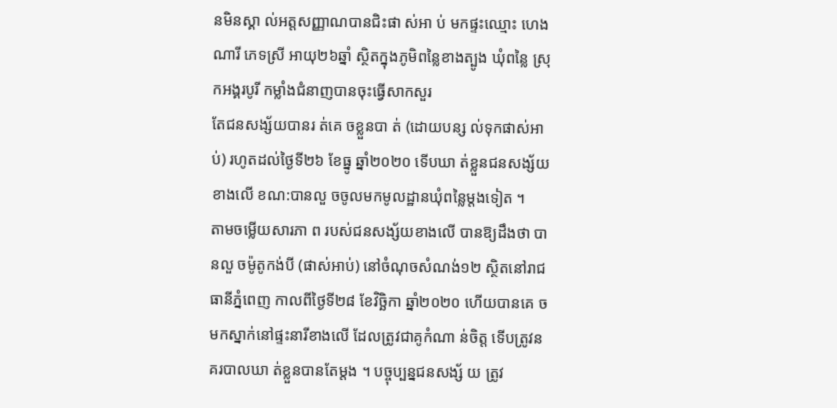នមិនស្គា ល់អត្តសញ្ញាណបានជិះផា ស់អា ប់ មកផ្ទះឈ្មោះ ហេង ណារី ភេទស្រី អាយុ២៦ឆ្នាំ ស្ថិតក្នុងភូមិពន្លៃខាងត្បូង ឃុំពន្លៃ ស្រុកអង្គរបូរី កម្លាំងជំនាញបានចុះធ្វើសាកសួរ
តែជនសង្ស័យបានរ ត់គេ ចខ្លួនបា ត់ (ដោយបន្ស ល់ទុកផាស់អាប់) រហូតដល់ថ្ងៃទី២៦ ខែធ្នូ ឆ្នាំ២០២០ ទើបឃា ត់ខ្លួនជនសង្ស័យខាងលើ ខណ:បានលួ ចចូលមកមូលដ្ឋានឃុំពន្លៃម្តងទៀត ។
តាមចម្លើយសារភា ព របស់ជនសង្ស័យខាងលើ បានឱ្យដឹងថា បានលួ ចម៉ូតូកង់បី (ផាស់អាប់) នៅចំណុចសំណង់១២ ស្ថិតនៅរាជធានីភ្នំពេញ កាលពីថ្ងៃទី២៨ ខែវិច្ឆិកា ឆ្នាំ២០២០ ហើយបានគេ ចមកស្នាក់នៅផ្ទះនារីខាងលើ ដែលត្រូវជាគូកំណា ន់ចិត្ត ទើបត្រូវនគរបាលឃា ត់ខ្លួនបានតែម្តង ។ បច្ចុប្បន្នជនសង្ស័ យ ត្រូវ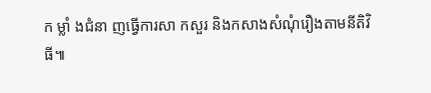ក ម្លាំ ងជំនា ញធ្វើការសា កសួរ និងកសាងសំណុំរឿងតាមនីតិវិធី៕